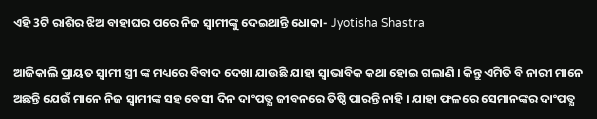ଏହି 3ଟି ରାଶିର ଝିଅ ବାହାଘର ପରେ ନିଜ ସ୍ଵାମୀଙ୍କୁ ଦେଇଥାନ୍ତି ଧୋକା- Jyotisha Shastra

ଆଜିକାଲି ପ୍ରାୟତ ସ୍ଵାମୀ ସ୍ତ୍ରୀ ଙ୍କ ମଧ୍ୟରେ ବିବାଦ ଦେଖା ଯାଉଛି ଯାହା ସ୍ଵାଭାବିକ କଥା ହୋଇ ଗଲାଣି । କିନ୍ତୁ ଏମିତି ବି ନାରୀ ମାନେ ଅଛନ୍ତି ଯେଉଁ ମାନେ ନିଜ ସ୍ଵାମୀଙ୍କ ସହ ବେସୀ ଦିନ ଦାଂପତ୍ଯ ଜୀବନରେ ତିଷ୍ଠି ପାରନ୍ତି ନାହି । ଯାହା ଫଳରେ ସେମାନଙ୍କର ଦାଂପତ୍ଯ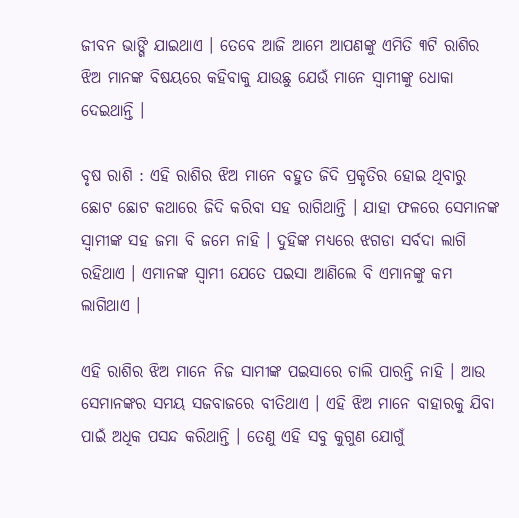ଜୀବନ ଭାଙ୍ଗି ଯାଇଥାଏ । ତେବେ ଆଜି ଆମେ ଆପଣଙ୍କୁ ଏମିତି ୩ଟି ରାଶିର ଝିଅ ମାନଙ୍କ ବିଷୟରେ କହିବାକୁ ଯାଉଛୁ ଯେଉଁ ମାନେ ସ୍ବାମୀଙ୍କୁ ଧୋକା ଦେଇଥାନ୍ତି ।

ବୃଷ ରାଶି : ଏହି ରାଶିର ଝିଅ ମାନେ ବହୁତ ଜିଦି ପ୍ରକୃତିର ହୋଇ ଥିବାରୁ ଛୋଟ ଛୋଟ କଥାରେ ଜିଦି କରିବା ସହ ରାଗିଥାନ୍ତି । ଯାହା ଫଳରେ ସେମାନଙ୍କ ସ୍ବାମୀଙ୍କ ସହ ଜମା ବି ଜମେ ନାହି । ଦୁହିଙ୍କ ମଧ୍ୟରେ ଝଗଡା ସର୍ବଦା ଲାଗି ରହିଥାଏ । ଏମାନଙ୍କ ସ୍ଵାମୀ ଯେତେ ପଇସା ଆଣିଲେ ବି ଏମାନଙ୍କୁ କମ ଲାଗିଥାଏ ।

ଏହି ରାଶିର ଝିଅ ମାନେ ନିଜ ସାମୀଙ୍କ ପଇସାରେ ଚାଲି ପାରନ୍ତି ନାହି । ଆଉ ସେମାନଙ୍କର ସମୟ ସଜବାଜରେ ବୀତିଥାଏ । ଏହି ଝିଅ ମାନେ ବାହାରକୁ ଯିବା ପାଇଁ ଅଧିକ ପସନ୍ଦ କରିଥାନ୍ତି । ତେଣୁ ଏହି ସବୁ କୁଗୁଣ ଯୋଗୁଁ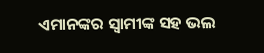ଏମାନଙ୍କର ସ୍ବାମୀଙ୍କ ସହ ଭଲ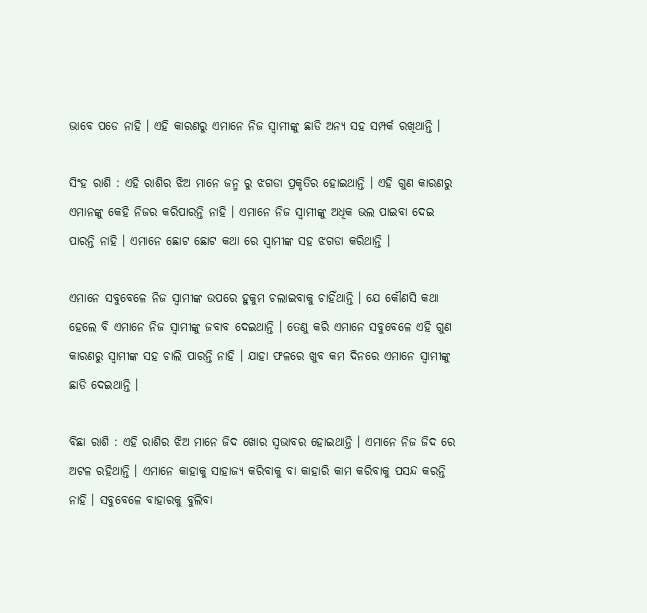ଭାବେ ପଡେ ନାହି । ଏହି କାରଣରୁ ଏମାନେ ନିଜ ସ୍ଵାମୀଙ୍କୁ ଛାଡି ଅନ୍ୟ ସହ ସମ୍ପର୍କ ରଖିଥାନ୍ତି ।

ସିଂହ ରାଶି : ଏହି ରାଶିର ଝିଅ ମାନେ ଜନ୍ମ ରୁ ଝଗଡା ପ୍ରକୃତିର ହୋଇଥାନ୍ତି । ଏହି ଗୁଣ କାରଣରୁ ଏମାନଙ୍କୁ କେହି ନିଜର କରିପାରନ୍ତି ନାହି । ଏମାନେ ନିଜ ସ୍ଵାମୀଙ୍କୁ ଅଧିକ ଭଲ ପାଇବା ଦେଇ ପାରନ୍ତି ନାହି । ଏମାନେ ଛୋଟ ଛୋଟ କଥା ରେ ସ୍ଵାମୀଙ୍କ ସହ ଝଗଡା କରିଥାନ୍ତି ।

ଏମାନେ ସବୁବେଳେ ନିଜ ସ୍ଵାମୀଙ୍କ ଉପରେ ହୁକୁମ ଚଲାଇବାକୁ ଚାହିଁଥାନ୍ତି । ଯେ କୌଣସି କଥା ହେଲେ ବି ଏମାନେ ନିଜ ସ୍ବାମୀଙ୍କୁ ଜବାବ ଦେଇଥାନ୍ତି । ତେଣୁ କରି ଏମାନେ ସବୁବେଳେ ଏହି ଗୁଣ କାରଣରୁ ସ୍ବାମୀଙ୍କ ସହ ଚାଲି ପାରନ୍ତି ନାହି । ଯାହା ଫଳରେ ଖୁବ କମ ଦିନରେ ଏମାନେ ସ୍ଵାମୀଙ୍କୁ ଛାଡି ଦେଇଥାନ୍ତି ।

ବିଛା ରାଶି : ଏହି ରାଶିର ଝିଅ ମାନେ ଜିଦ ଖୋର ସ୍ଵଭାବର ହୋଇଥାନ୍ତି । ଏମାନେ ନିଜ ଜିଦ ରେ ଅଟଳ ରହିଥାନ୍ତି । ଏମାନେ କାହାକୁ ସାହାଜ୍ଯ କରିବାକୁ ବା କାହାରି କାମ କରିବାକୁ ପସନ୍ଦ କରନ୍ତି ନାହି । ସବୁବେଳେ ବାହାରକୁ ବୁଲିବା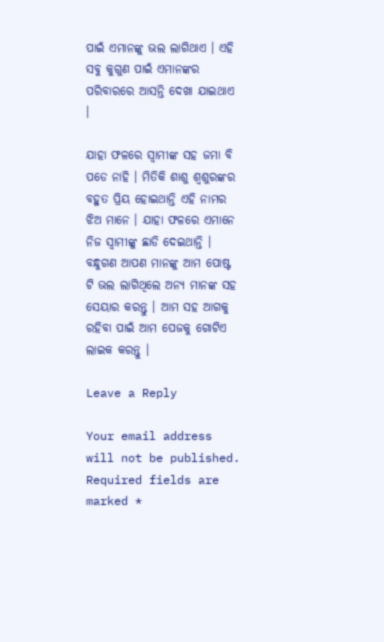ପାଇଁ ଏମାନଙ୍କୁ ଭଲ ଲାଗିଥାଏ । ଏହି ସବୁ କୁଗୁଣ ପାଇଁ ଏମାନଙ୍କର ପରିବାରରେ ଆସନ୍ତି ଦେଖା ଯାଇଥାଏ ।

ଯାହା ଫଳରେ ସ୍ବାମୀଙ୍କ ସହ ଜମା ବି ପଡେ ନାହି । ମିତିକି ଶାଶୁ ଶ୍ବଶୁରଙ୍କର ବହୁତ ପ୍ରିୟ ହୋଇଥାନ୍ତି ଏହି ନାମର ଝିଅ ମାନେ । ଯାହା ଫଳରେ ଏମାନେ ନିଜ ସ୍ଵାମୀଙ୍କୁ ଛାଡି ଦେଇଥାନ୍ତି । ବନ୍ଧୁଗଣ ଆପଣ ମାନଙ୍କୁ ଆମ ପୋଷ୍ଟ ଟି ଭଲ ଲାଗିଥିଲେ ଅନ୍ୟ ମାନଙ୍କ ସହ ସେୟାର କରନ୍ତୁ । ଆମ ସହ ଆଗକୁ ରହିବା ପାଇଁ ଆମ ପେଜକୁ ଗୋଟିଏ ଲାଇକ କରନ୍ତୁ ।

Leave a Reply

Your email address will not be published. Required fields are marked *